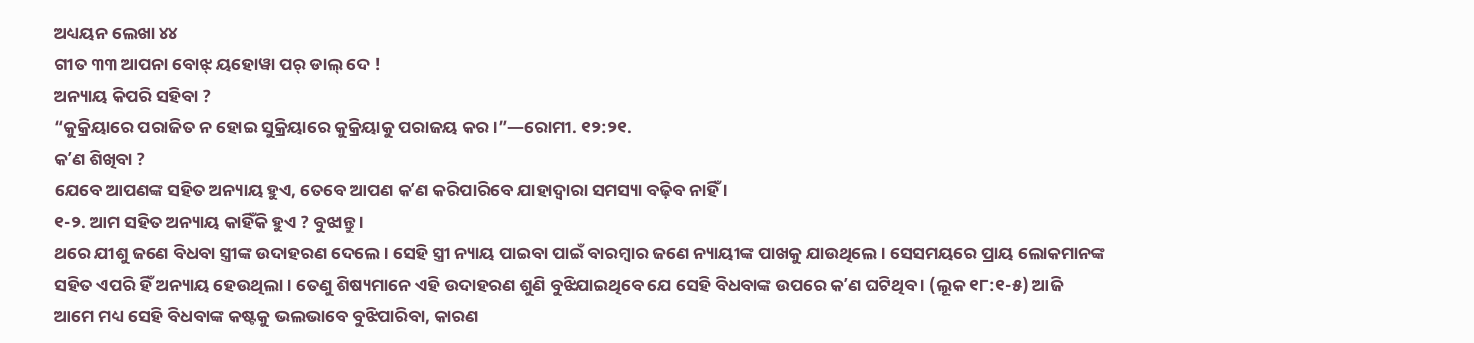ଅଧ୍ୟୟନ ଲେଖା ୪୪
ଗୀତ ୩୩ ଆପନା ବୋଝ୍ ୟହୋୱା ପର୍ ଡାଲ୍ ଦେ !
ଅନ୍ୟାୟ କିପରି ସହିବା ?
“କୁକ୍ରିୟାରେ ପରାଜିତ ନ ହୋଇ ସୁକ୍ରିୟାରେ କୁକ୍ରିୟାକୁ ପରାଜୟ କର ।”—ରୋମୀ. ୧୨:୨୧.
କʼଣ ଶିଖିବା ?
ଯେବେ ଆପଣଙ୍କ ସହିତ ଅନ୍ୟାୟ ହୁଏ, ତେବେ ଆପଣ କʼଣ କରିପାରିବେ ଯାହାଦ୍ୱାରା ସମସ୍ୟା ବଢ଼ିବ ନାହିଁ ।
୧-୨. ଆମ ସହିତ ଅନ୍ୟାୟ କାହିଁକି ହୁଏ ? ବୁଝାନ୍ତୁ ।
ଥରେ ଯୀଶୁ ଜଣେ ବିଧବା ସ୍ତ୍ରୀଙ୍କ ଉଦାହରଣ ଦେଲେ । ସେହି ସ୍ତ୍ରୀ ନ୍ୟାୟ ପାଇବା ପାଇଁ ବାରମ୍ବାର ଜଣେ ନ୍ୟାୟୀଙ୍କ ପାଖକୁ ଯାଉଥିଲେ । ସେସମୟରେ ପ୍ରାୟ ଲୋକମାନଙ୍କ ସହିତ ଏପରି ହିଁ ଅନ୍ୟାୟ ହେଉଥିଲା । ତେଣୁ ଶିଷ୍ୟମାନେ ଏହି ଉଦାହରଣ ଶୁଣି ବୁଝିଯାଇଥିବେ ଯେ ସେହି ବିଧବାଙ୍କ ଉପରେ କʼଣ ଘଟିଥିବ । (ଲୂକ ୧୮:୧-୫) ଆଜି ଆମେ ମଧ୍ୟ ସେହି ବିଧବାଙ୍କ କଷ୍ଟକୁ ଭଲଭାବେ ବୁଝିପାରିବା, କାରଣ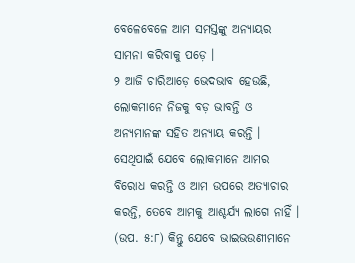ବେଳେବେଳେ ଆମ ସମସ୍ତଙ୍କୁ ଅନ୍ୟାୟର ସାମନା କରିବାକୁ ପଡ଼େ ।
୨ ଆଜି ଚାରିଆଡ଼େ ଭେଦଭାବ ହେଉଛି, ଲୋକମାନେ ନିଜକୁ ବଡ଼ ଭାବନ୍ତି ଓ ଅନ୍ୟମାନଙ୍କ ସହିତ ଅନ୍ୟାୟ କରନ୍ତି । ସେଥିପାଇଁ ଯେବେ ଲୋକମାନେ ଆମର ବିରୋଧ କରନ୍ତି ଓ ଆମ ଉପରେ ଅତ୍ୟାଚାର କରନ୍ତି, ତେବେ ଆମକୁ ଆଶ୍ଚର୍ଯ୍ୟ ଲାଗେ ନାହିଁ । (ଉପ. ୫:୮) କିନ୍ତୁ ଯେବେ ଭାଇଭଉଣୀମାନେ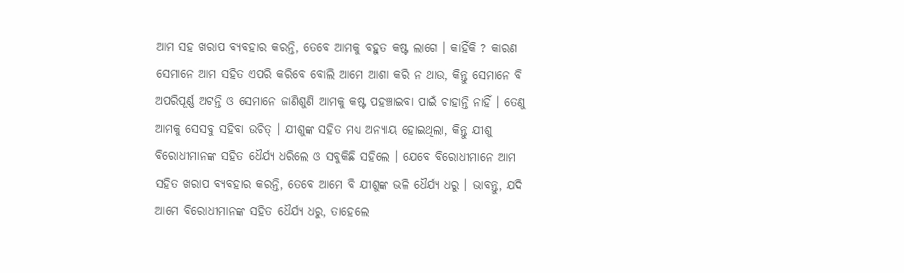ଆମ ସହ ଖରାପ ବ୍ୟବହାର କରନ୍ତି, ତେବେ ଆମକୁ ବହୁତ କଷ୍ଟ ଲାଗେ । କାହିଁକି ? କାରଣ ସେମାନେ ଆମ ସହିତ ଏପରି କରିବେ ବୋଲି ଆମେ ଆଶା କରି ନ ଥାଉ, କିନ୍ତୁ ସେମାନେ ବି ଅପରିପୂର୍ଣ୍ଣ ଅଟନ୍ତି ଓ ସେମାନେ ଜାଣିଶୁଣି ଆମକୁ କଷ୍ଟ ପହଞ୍ଚାଇବା ପାଇଁ ଚାହାନ୍ତି ନାହିଁ । ତେଣୁ ଆମକୁ ସେସବୁ ସହିବା ଉଚିତ୍ । ଯୀଶୁଙ୍କ ସହିତ ମଧ୍ୟ ଅନ୍ୟାୟ ହୋଇଥିଲା, କିନ୍ତୁ ଯୀଶୁ ବିରୋଧୀମାନଙ୍କ ସହିତ ଧୈର୍ଯ୍ୟ ଧରିଲେ ଓ ସବୁକିଛି ସହିଲେ । ଯେବେ ବିରୋଧୀମାନେ ଆମ ସହିତ ଖରାପ ବ୍ୟବହାର କରନ୍ତି, ତେବେ ଆମେ ବି ଯୀଶୁଙ୍କ ଭଳି ଧୈର୍ଯ୍ୟ ଧରୁ । ଭାବନ୍ତୁ, ଯଦି ଆମେ ବିରୋଧୀମାନଙ୍କ ସହିତ ଧୈର୍ଯ୍ୟ ଧରୁ, ତାହେଲେ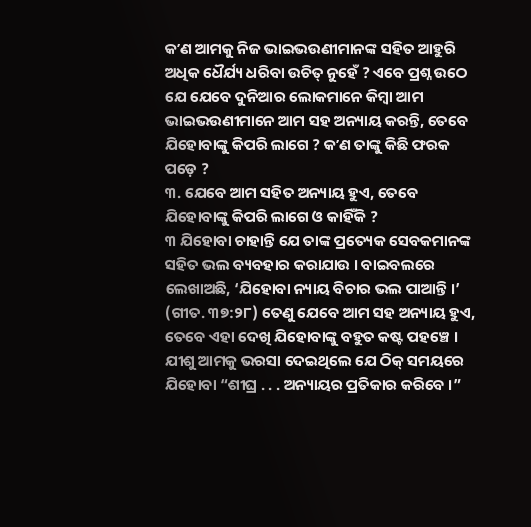କʼଣ ଆମକୁ ନିଜ ଭାଇଭଉଣୀମାନଙ୍କ ସହିତ ଆହୁରି ଅଧିକ ଧୈର୍ଯ୍ୟ ଧରିବା ଉଚିତ୍ ନୁହେଁ ? ଏବେ ପ୍ରଶ୍ନ ଉଠେ ଯେ ଯେବେ ଦୁନିଆର ଲୋକମାନେ କିମ୍ବା ଆମ ଭାଇଭଉଣୀମାନେ ଆମ ସହ ଅନ୍ୟାୟ କରନ୍ତି, ତେବେ ଯିହୋବାଙ୍କୁ କିପରି ଲାଗେ ? କʼଣ ତାଙ୍କୁ କିଛି ଫରକ ପଡ଼େ ?
୩. ଯେବେ ଆମ ସହିତ ଅନ୍ୟାୟ ହୁଏ, ତେବେ ଯିହୋବାଙ୍କୁ କିପରି ଲାଗେ ଓ କାହିଁକି ?
୩ ଯିହୋବା ଚାହାନ୍ତି ଯେ ତାଙ୍କ ପ୍ରତ୍ୟେକ ସେବକମାନଙ୍କ ସହିତ ଭଲ ବ୍ୟବହାର କରାଯାଉ । ବାଇବଲରେ ଲେଖାଅଛି, ‘ଯିହୋବା ନ୍ୟାୟ ବିଚାର ଭଲ ପାଆନ୍ତି ।’ (ଗୀତ. ୩୭:୨୮) ତେଣୁ ଯେବେ ଆମ ସହ ଅନ୍ୟାୟ ହୁଏ, ତେବେ ଏହା ଦେଖି ଯିହୋବାଙ୍କୁ ବହୁତ କଷ୍ଟ ପହଞ୍ଚେ । ଯୀଶୁ ଆମକୁ ଭରସା ଦେଇଥିଲେ ଯେ ଠିକ୍ ସମୟରେ ଯିହୋବା “ଶୀଘ୍ର . . . ଅନ୍ୟାୟର ପ୍ରତିକାର କରିବେ ।”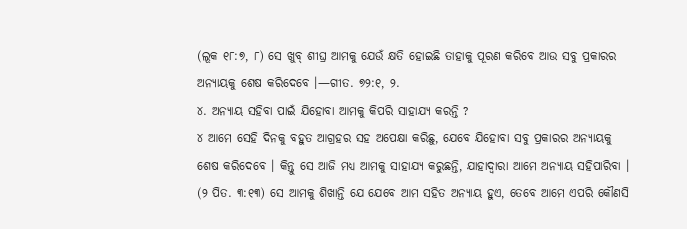(ଲୂକ ୧୮:୭, ୮) ସେ ଖୁବ୍ ଶୀଘ୍ର ଆମକୁ ଯେଉଁ କ୍ଷତି ହୋଇଛି ତାହାକୁ ପୂରଣ କରିବେ ଆଉ ସବୁ ପ୍ରକାରର ଅନ୍ୟାୟକୁ ଶେଷ କରିଦେବେ ।—ଗୀତ. ୭୨:୧, ୨.
୪. ଅନ୍ୟାୟ ସହିବା ପାଇଁ ଯିହୋବା ଆମକୁ କିପରି ସାହାଯ୍ୟ କରନ୍ତି ?
୪ ଆମେ ସେହି ଦିନକୁ ବହୁତ ଆଗ୍ରହର ସହ ଅପେକ୍ଷା କରିଛୁ, ଯେବେ ଯିହୋବା ସବୁ ପ୍ରକାରର ଅନ୍ୟାୟକୁ ଶେଷ କରିଦେବେ । କିନ୍ତୁ ସେ ଆଜି ମଧ୍ୟ ଆମକୁ ସାହାଯ୍ୟ କରୁଛନ୍ତି, ଯାହାଦ୍ୱାରା ଆମେ ଅନ୍ୟାୟ ସହିପାରିବା । (୨ ପିତ. ୩:୧୩) ସେ ଆମକୁ ଶିଖାନ୍ତି ଯେ ଯେବେ ଆମ ସହିତ ଅନ୍ୟାୟ ହୁଏ, ତେବେ ଆମେ ଏପରି କୌଣସି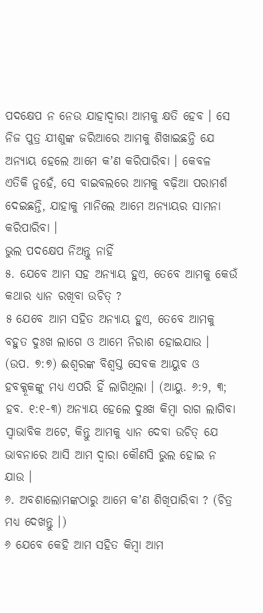ପଦକ୍ଷେପ ନ ନେଉ ଯାହାଦ୍ୱାରା ଆମକୁ କ୍ଷତି ହେବ । ସେ ନିଜ ପୁତ୍ର ଯୀଶୁଙ୍କ ଜରିଆରେ ଆମକୁ ଶିଖାଇଛନ୍ତି ଯେ ଅନ୍ୟାୟ ହେଲେ ଆମେ କʼଣ କରିପାରିବା । କେବଳ ଏତିକି ନୁହେଁ, ସେ ବାଇବଲରେ ଆମକୁ ବଢ଼ିଆ ପରାମର୍ଶ ଦେଇଛନ୍ତି, ଯାହାକୁ ମାନିଲେ ଆମେ ଅନ୍ୟାୟର ସାମନା କରିପାରିବା ।
ଭୁଲ ପଦକ୍ଷେପ ନିଅନ୍ତୁ ନାହିଁ
୫. ଯେବେ ଆମ ସହ ଅନ୍ୟାୟ ହୁଏ, ତେବେ ଆମକୁ କେଉଁ କଥାର ଧ୍ୟାନ ରଖିବା ଉଚିତ୍ ?
୫ ଯେବେ ଆମ ସହିତ ଅନ୍ୟାୟ ହୁଏ, ତେବେ ଆମକୁ ବହୁତ ଦୁଃଖ ଲାଗେ ଓ ଆମେ ନିରାଶ ହୋଇଯାଉ । (ଉପ. ୭:୭) ଈଶ୍ୱରଙ୍କ ବିଶ୍ୱସ୍ତ ସେବକ ଆୟୁବ ଓ ହବକ୍କୂକଙ୍କୁ ମଧ୍ୟ ଏପରି ହିଁ ଲାଗିଥିଲା । (ଆୟୁ. ୬:୨, ୩; ହବ. ୧:୧-୩) ଅନ୍ୟାୟ ହେଲେ ଦୁଃଖ କିମ୍ବା ରାଗ ଲାଗିବା ସ୍ୱାଭାବିକ ଅଟେ, କିନ୍ତୁ ଆମକୁ ଧ୍ୟାନ ଦେବା ଉଚିତ୍ ଯେ ଭାବନାରେ ଆସି ଆମ ଦ୍ୱାରା କୌଣସି ଭୁଲ ହୋଇ ନ ଯାଉ ।
୬. ଅବଶାଲୋମଙ୍କଠାରୁ ଆମେ କʼଣ ଶିଖିପାରିବା ? (ଚିତ୍ର ମଧ୍ୟ ଦେଖନ୍ତୁ ।)
୬ ଯେବେ କେହି ଆମ ସହିତ କିମ୍ବା ଆମ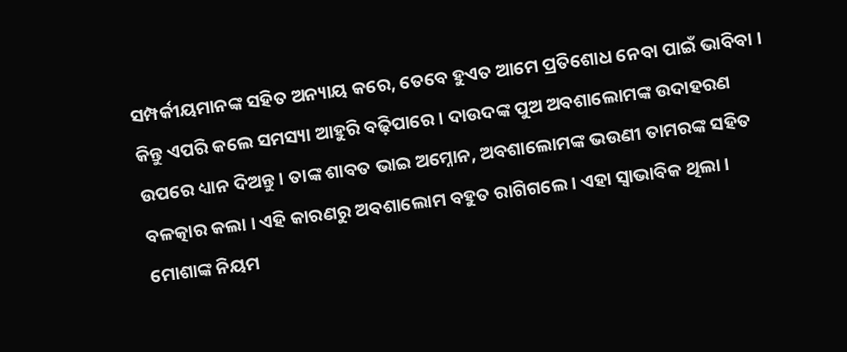ସମ୍ପର୍କୀୟମାନଙ୍କ ସହିତ ଅନ୍ୟାୟ କରେ, ତେବେ ହୁଏତ ଆମେ ପ୍ରତିଶୋଧ ନେବା ପାଇଁ ଭାବିବା । କିନ୍ତୁ ଏପରି କଲେ ସମସ୍ୟା ଆହୁରି ବଢ଼ିପାରେ । ଦାଉଦଙ୍କ ପୁଅ ଅବଶାଲୋମଙ୍କ ଉଦାହରଣ ଉପରେ ଧ୍ୟାନ ଦିଅନ୍ତୁ । ତାଙ୍କ ଶାବତ ଭାଇ ଅମ୍ନୋନ, ଅବଶାଲୋମଙ୍କ ଭଉଣୀ ତାମରଙ୍କ ସହିତ ବଳତ୍କାର କଲା । ଏହି କାରଣରୁ ଅବଶାଲୋମ ବହୁତ ରାଗିଗଲେ । ଏହା ସ୍ୱାଭାବିକ ଥିଲା । ମୋଶାଙ୍କ ନିୟମ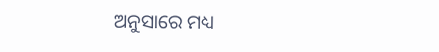ଅନୁସାରେ ମଧ୍ୟ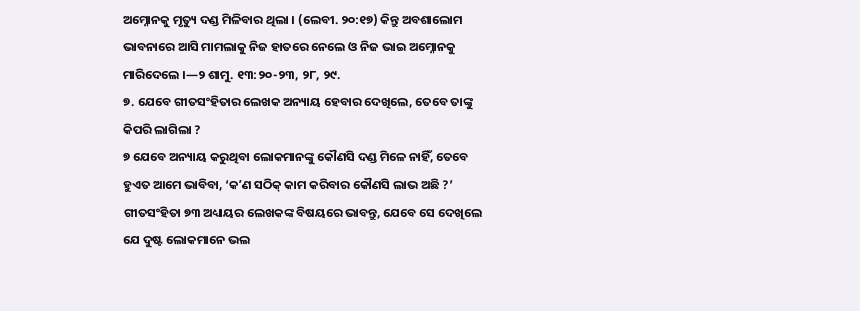ଅମ୍ନୋନକୁ ମୃତ୍ୟୁ ଦଣ୍ଡ ମିଳିବାର ଥିଲା । (ଲେବୀ. ୨୦:୧୭) କିନ୍ତୁ ଅବଶାଲୋମ ଭାବନାରେ ଆସି ମାମଲାକୁ ନିଜ ହାତରେ ନେଲେ ଓ ନିଜ ଭାଇ ଅମ୍ନୋନକୁ ମାରିଦେଲେ ।—୨ ଶାମୁ. ୧୩:୨୦-୨୩, ୨୮, ୨୯.
୭. ଯେବେ ଗୀତସଂହିତାର ଲେଖକ ଅନ୍ୟାୟ ହେବାର ଦେଖିଲେ, ତେବେ ତାଙ୍କୁ କିପରି ଲାଗିଲା ?
୭ ଯେବେ ଅନ୍ୟାୟ କରୁଥିବା ଲୋକମାନଙ୍କୁ କୌଣସି ଦଣ୍ଡ ମିଳେ ନାହିଁ, ତେବେ ହୁଏତ ଆମେ ଭାବିବା, ‘କʼଣ ସଠିକ୍ କାମ କରିବାର କୌଣସି ଲାଭ ଅଛି ?’ ଗୀତସଂହିତା ୭୩ ଅଧ୍ୟାୟର ଲେଖକଙ୍କ ବିଷୟରେ ଭାବନ୍ତୁ, ଯେବେ ସେ ଦେଖିଲେ ଯେ ଦୁଷ୍ଟ ଲୋକମାନେ ଭଲ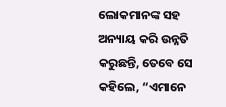ଲୋକମାନଙ୍କ ସହ ଅନ୍ୟାୟ କରି ଉନ୍ନତି କରୁଛନ୍ତି, ତେବେ ସେ କହିଲେ, “ଏମାନେ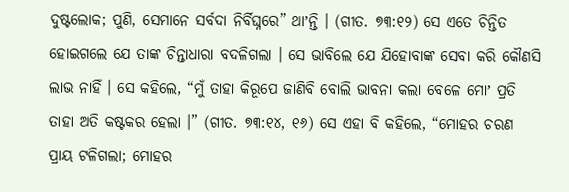ଦୁଷ୍ଟଲୋକ; ପୁଣି, ସେମାନେ ସର୍ବଦା ନିର୍ବିଘ୍ନରେ” ଥାʼନ୍ତି । (ଗୀତ. ୭୩:୧୨) ସେ ଏତେ ଚିନ୍ତିତ ହୋଇଗଲେ ଯେ ତାଙ୍କ ଚିନ୍ତାଧାରା ବଦଳିଗଲା । ସେ ଭାବିଲେ ଯେ ଯିହୋବାଙ୍କ ସେବା କରି କୌଣସି ଲାଭ ନାହିଁ । ସେ କହିଲେ, “ମୁଁ ତାହା କିରୂପେ ଜାଣିବି ବୋଲି ଭାବନା କଲା ବେଳେ ମୋʼ ପ୍ରତି ତାହା ଅତି କଷ୍ଟକର ହେଲା ।” (ଗୀତ. ୭୩:୧୪, ୧୬) ସେ ଏହା ବି କହିଲେ, “ମୋହର ଚରଣ ପ୍ରାୟ ଟଳିଗଲା; ମୋହର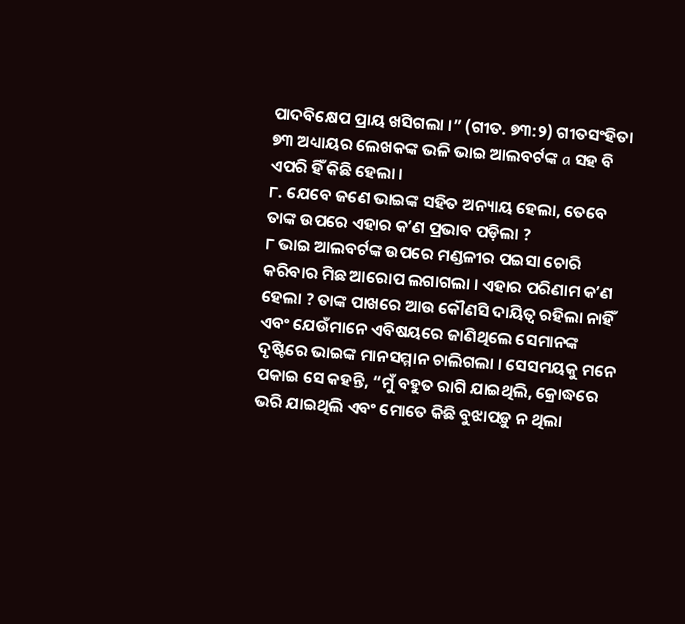ପାଦବିକ୍ଷେପ ପ୍ରାୟ ଖସିଗଲା ।” (ଗୀତ. ୭୩:୨) ଗୀତସଂହିତା ୭୩ ଅଧ୍ୟାୟର ଲେଖକଙ୍କ ଭଳି ଭାଇ ଆଲବର୍ଟଙ୍କ a ସହ ବି ଏପରି ହିଁ କିଛି ହେଲା ।
୮. ଯେବେ ଜଣେ ଭାଇଙ୍କ ସହିତ ଅନ୍ୟାୟ ହେଲା, ତେବେ ତାଙ୍କ ଉପରେ ଏହାର କʼଣ ପ୍ରଭାବ ପଡ଼ିଲା ?
୮ ଭାଇ ଆଲବର୍ଟଙ୍କ ଉପରେ ମଣ୍ଡଳୀର ପଇସା ଚୋରି କରିବାର ମିଛ ଆରୋପ ଲଗାଗଲା । ଏହାର ପରିଣାମ କʼଣ ହେଲା ? ତାଙ୍କ ପାଖରେ ଆଉ କୌଣସି ଦାୟିତ୍ୱ ରହିଲା ନାହିଁ ଏବଂ ଯେଉଁମାନେ ଏବିଷୟରେ ଜାଣିଥିଲେ ସେମାନଙ୍କ ଦୃଷ୍ଟିରେ ଭାଇଙ୍କ ମାନସମ୍ମାନ ଚାଲିଗଲା । ସେସମୟକୁ ମନେ ପକାଇ ସେ କହନ୍ତି, “ମୁଁ ବହୁତ ରାଗି ଯାଇଥିଲି, କ୍ରୋଦ୍ଧରେ ଭରି ଯାଇଥିଲି ଏବଂ ମୋତେ କିଛି ବୁଝାପଡ଼ୁ ନ ଥିଲା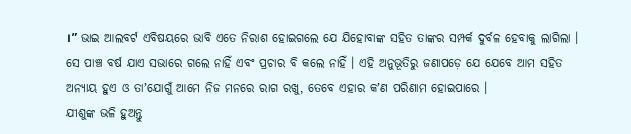।” ଭାଇ ଆଲବର୍ଟ ଏବିଷୟରେ ଭାବି ଏତେ ନିରାଶ ହୋଇଗଲେ ଯେ ଯିହୋବାଙ୍କ ସହିତ ତାଙ୍କର ସମ୍ପର୍କ ଦୁର୍ବଳ ହେବାକୁ ଲାଗିଲା । ସେ ପାଞ୍ଚ ବର୍ଷ ଯାଏ ସଭାରେ ଗଲେ ନାହିଁ ଏବଂ ପ୍ରଚାର ବି କଲେ ନାହିଁ । ଏହି ଅନୁଭୂତିରୁ ଜଣାପଡ଼େ ଯେ ଯେବେ ଆମ ସହିତ ଅନ୍ୟାୟ ହୁଏ ଓ ତାʼଯୋଗୁଁ ଆମେ ନିଜ ମନରେ ରାଗ ରଖୁ, ତେବେ ଏହାର କʼଣ ପରିଣାମ ହୋଇପାରେ ।
ଯୀଶୁଙ୍କ ଭଳି ହୁଅନ୍ତୁ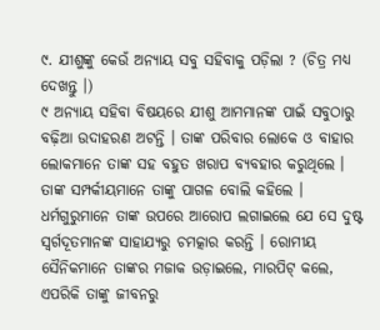୯. ଯୀଶୁଙ୍କୁ କେଉଁ ଅନ୍ୟାୟ ସବୁ ସହିବାକୁ ପଡ଼ିଲା ? (ଚିତ୍ର ମଧ୍ୟ ଦେଖନ୍ତୁ ।)
୯ ଅନ୍ୟାୟ ସହିବା ବିଷୟରେ ଯୀଶୁ ଆମମାନଙ୍କ ପାଇଁ ସବୁଠାରୁ ବଢ଼ିଆ ଉଦାହରଣ ଅଟନ୍ତି । ତାଙ୍କ ପରିବାର ଲୋକେ ଓ ବାହାର ଲୋକମାନେ ତାଙ୍କ ସହ ବହୁତ ଖରାପ ବ୍ୟବହାର କରୁଥିଲେ । ତାଙ୍କ ସମ୍ପର୍କୀୟମାନେ ତାଙ୍କୁ ପାଗଳ ବୋଲି କହିଲେ । ଧର୍ମଗୁରୁମାନେ ତାଙ୍କ ଉପରେ ଆରୋପ ଲଗାଇଲେ ଯେ ସେ ଦୁଷ୍ଟ ସ୍ୱର୍ଗଦୂତମାନଙ୍କ ସାହାଯ୍ୟରୁ ଚମତ୍କାର କରନ୍ତି । ରୋମୀୟ ସୈନିକମାନେ ତାଙ୍କର ମଜାକ ଉଡ଼ାଇଲେ, ମାରପିଟ୍ କଲେ, ଏପରିକି ତାଙ୍କୁ ଜୀବନରୁ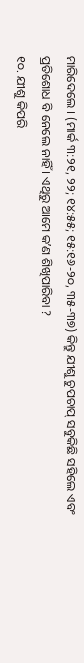ମାରିଦେଲେ । (ମାର୍କ ୩:୨୧, ୨୨; ୧୪:୫୫; ୧୫:୧୬-୨୦, ୩୫-୩୭) କିନ୍ତୁ ଯୀଶୁ ଚୁପଚାପ୍ ସବୁକିଛି ସହିଲେ ଏବଂ ପ୍ରତିଶୋଧ ବି ନେଲେ ନାହିଁ । ଏଥିରୁ ଆମେ କʼଣ ଶିଖିପାରିବା ?
୧୦. ଯୀଶୁ କିପରି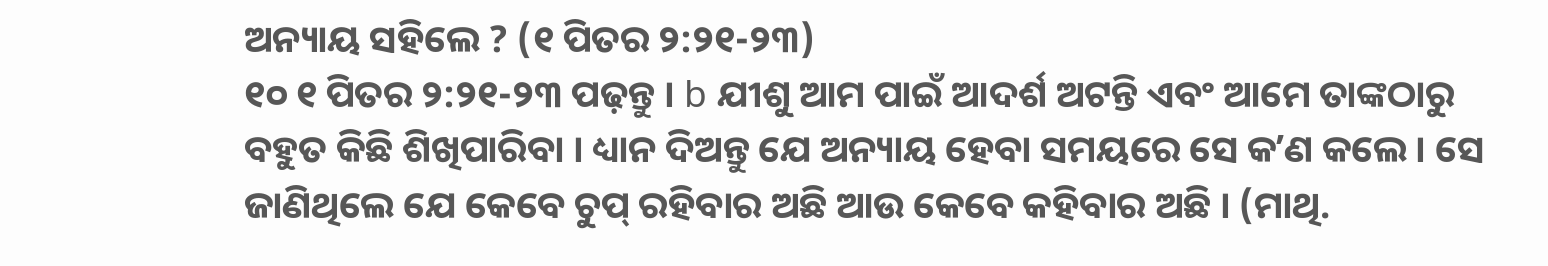ଅନ୍ୟାୟ ସହିଲେ ? (୧ ପିତର ୨:୨୧-୨୩)
୧୦ ୧ ପିତର ୨:୨୧-୨୩ ପଢ଼ନ୍ତୁ । b ଯୀଶୁ ଆମ ପାଇଁ ଆଦର୍ଶ ଅଟନ୍ତି ଏବଂ ଆମେ ତାଙ୍କଠାରୁ ବହୁତ କିଛି ଶିଖିପାରିବା । ଧ୍ୟାନ ଦିଅନ୍ତୁ ଯେ ଅନ୍ୟାୟ ହେବା ସମୟରେ ସେ କʼଣ କଲେ । ସେ ଜାଣିଥିଲେ ଯେ କେବେ ଚୁପ୍ ରହିବାର ଅଛି ଆଉ କେବେ କହିବାର ଅଛି । (ମାଥି.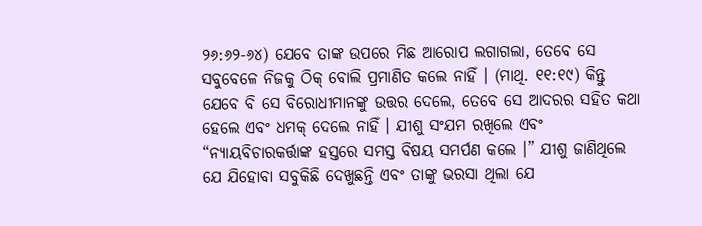୨୬:୬୨-୬୪) ଯେବେ ତାଙ୍କ ଉପରେ ମିଛ ଆରୋପ ଲଗାଗଲା, ତେବେ ସେ ସବୁବେଳେ ନିଜକୁ ଠିକ୍ ବୋଲି ପ୍ରମାଣିତ କଲେ ନାହିଁ । (ମାଥି. ୧୧:୧୯) କିନ୍ତୁ ଯେବେ ବି ସେ ବିରୋଧୀମାନଙ୍କୁ ଉତ୍ତର ଦେଲେ, ତେବେ ସେ ଆଦରର ସହିତ କଥା ହେଲେ ଏବଂ ଧମକ୍ ଦେଲେ ନାହିଁ । ଯୀଶୁ ସଂଯମ ରଖିଲେ ଏବଂ “ନ୍ୟାୟବିଚାରକର୍ତ୍ତାଙ୍କ ହସ୍ତରେ ସମସ୍ତ ବିଷୟ ସମର୍ପଣ କଲେ ।” ଯୀଶୁ ଜାଣିଥିଲେ ଯେ ଯିହୋବା ସବୁକିଛି ଦେଖୁଛନ୍ତି ଏବଂ ତାଙ୍କୁ ଭରସା ଥିଲା ଯେ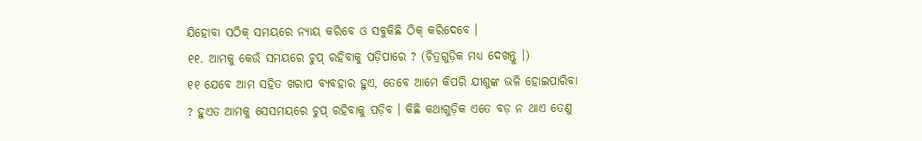ଯିହୋବା ସଠିକ୍ ସମୟରେ ନ୍ୟାୟ କରିବେ ଓ ସବୁକିଛି ଠିକ୍ କରିଦେବେ ।
୧୧. ଆମକୁ କେଉଁ ସମୟରେ ଚୁପ୍ ରହିବାକୁ ପଡ଼ିପାରେ ? (ଚିତ୍ରଗୁଡ଼ିକ ମଧ୍ୟ ଦେଖନ୍ତୁ ।)
୧୧ ଯେବେ ଆମ ସହିତ ଖରାପ ବ୍ୟବହାର ହୁଏ, ତେବେ ଆମେ କିପରି ଯୀଶୁଙ୍କ ଭଳି ହୋଇପାରିବା ? ହୁଏତ ଆମକୁ ସେସମୟରେ ଚୁପ୍ ରହିବାକୁ ପଡ଼ିବ । କିଛି କଥାଗୁଡ଼ିକ ଏତେ ବଡ଼ ନ ଥାଏ ତେଣୁ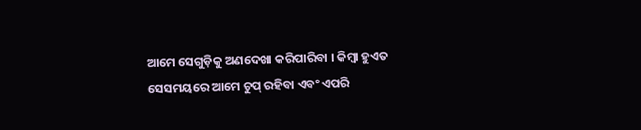ଆମେ ସେଗୁଡ଼ିକୁ ଅଣଦେଖା କରିପାରିବା । କିମ୍ବା ହୁଏତ ସେସମୟରେ ଆମେ ଚୁପ୍ ରହିବା ଏବଂ ଏପରି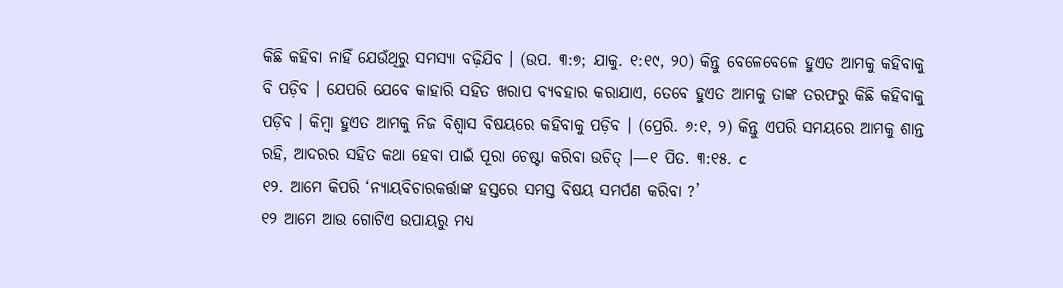କିଛି କହିବା ନାହିଁ ଯେଉଁଥିରୁ ସମସ୍ୟା ବଢ଼ିଯିବ । (ଉପ. ୩:୭; ଯାକୁ. ୧:୧୯, ୨୦) କିନ୍ତୁ ବେଳେବେଳେ ହୁଏତ ଆମକୁ କହିବାକୁ ବି ପଡ଼ିବ । ଯେପରି ଯେବେ କାହାରି ସହିତ ଖରାପ ବ୍ୟବହାର କରାଯାଏ, ତେବେ ହୁଏତ ଆମକୁ ତାଙ୍କ ତରଫରୁ କିଛି କହିବାକୁ ପଡ଼ିବ । କିମ୍ବା ହୁଏତ ଆମକୁ ନିଜ ବିଶ୍ୱାସ ବିଷୟରେ କହିବାକୁ ପଡ଼ିବ । (ପ୍ରେରି. ୬:୧, ୨) କିନ୍ତୁ ଏପରି ସମୟରେ ଆମକୁ ଶାନ୍ତ ରହି, ଆଦରର ସହିତ କଥା ହେବା ପାଇଁ ପୂରା ଚେଷ୍ଟା କରିବା ଉଚିତ୍ ।—୧ ପିତ. ୩:୧୫. c
୧୨. ଆମେ କିପରି ‘ନ୍ୟାୟବିଚାରକର୍ତ୍ତାଙ୍କ ହସ୍ତରେ ସମସ୍ତ ବିଷୟ ସମର୍ପଣ କରିବା ?’
୧୨ ଆମେ ଆଉ ଗୋଟିଏ ଉପାୟରୁ ମଧ୍ୟ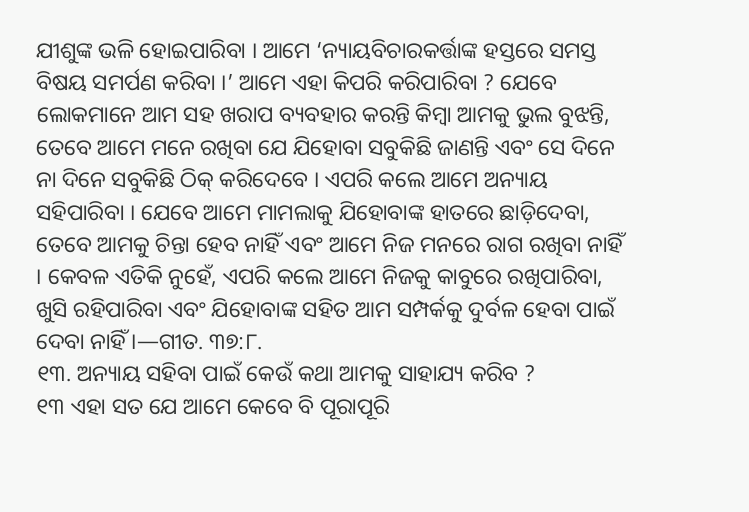ଯୀଶୁଙ୍କ ଭଳି ହୋଇପାରିବା । ଆମେ ‘ନ୍ୟାୟବିଚାରକର୍ତ୍ତାଙ୍କ ହସ୍ତରେ ସମସ୍ତ ବିଷୟ ସମର୍ପଣ କରିବା ।’ ଆମେ ଏହା କିପରି କରିପାରିବା ? ଯେବେ ଲୋକମାନେ ଆମ ସହ ଖରାପ ବ୍ୟବହାର କରନ୍ତି କିମ୍ବା ଆମକୁ ଭୁଲ ବୁଝନ୍ତି, ତେବେ ଆମେ ମନେ ରଖିବା ଯେ ଯିହୋବା ସବୁକିଛି ଜାଣନ୍ତି ଏବଂ ସେ ଦିନେ ନା ଦିନେ ସବୁକିଛି ଠିକ୍ କରିଦେବେ । ଏପରି କଲେ ଆମେ ଅନ୍ୟାୟ ସହିପାରିବା । ଯେବେ ଆମେ ମାମଲାକୁ ଯିହୋବାଙ୍କ ହାତରେ ଛାଡ଼ିଦେବା, ତେବେ ଆମକୁ ଚିନ୍ତା ହେବ ନାହିଁ ଏବଂ ଆମେ ନିଜ ମନରେ ରାଗ ରଖିବା ନାହିଁ । କେବଳ ଏତିକି ନୁହେଁ, ଏପରି କଲେ ଆମେ ନିଜକୁ କାବୁରେ ରଖିପାରିବା, ଖୁସି ରହିପାରିବା ଏବଂ ଯିହୋବାଙ୍କ ସହିତ ଆମ ସମ୍ପର୍କକୁ ଦୁର୍ବଳ ହେବା ପାଇଁ ଦେବା ନାହିଁ ।—ଗୀତ. ୩୭:୮.
୧୩. ଅନ୍ୟାୟ ସହିବା ପାଇଁ କେଉଁ କଥା ଆମକୁ ସାହାଯ୍ୟ କରିବ ?
୧୩ ଏହା ସତ ଯେ ଆମେ କେବେ ବି ପୂରାପୂରି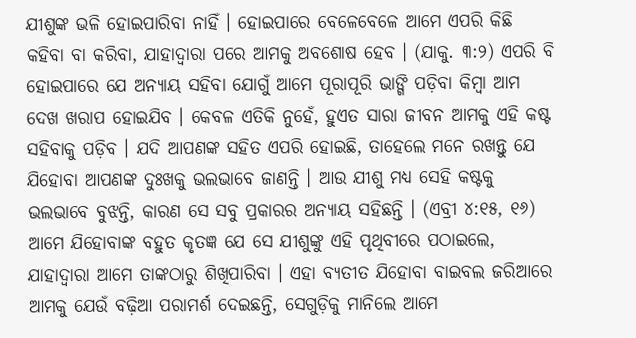ଯୀଶୁଙ୍କ ଭଳି ହୋଇପାରିବା ନାହିଁ । ହୋଇପାରେ ବେଳେବେଳେ ଆମେ ଏପରି କିଛି କହିବା ବା କରିବା, ଯାହାଦ୍ୱାରା ପରେ ଆମକୁ ଅବଶୋଷ ହେବ । (ଯାକୁ. ୩:୨) ଏପରି ବି ହୋଇପାରେ ଯେ ଅନ୍ୟାୟ ସହିବା ଯୋଗୁଁ ଆମେ ପୂରାପୂରି ଭାଙ୍ଗି ପଡ଼ିବା କିମ୍ବା ଆମ ଦେଖ ଖରାପ ହୋଇଯିବ । କେବଳ ଏତିକି ନୁହେଁ, ହୁଏତ ସାରା ଜୀବନ ଆମକୁ ଏହି କଷ୍ଟ ସହିବାକୁ ପଡ଼ିବ । ଯଦି ଆପଣଙ୍କ ସହିତ ଏପରି ହୋଇଛି, ତାହେଲେ ମନେ ରଖନ୍ତୁ ଯେ ଯିହୋବା ଆପଣଙ୍କ ଦୁଃଖକୁ ଭଲଭାବେ ଜାଣନ୍ତି । ଆଉ ଯୀଶୁ ମଧ୍ୟ ସେହି କଷ୍ଟକୁ ଭଲଭାବେ ବୁଝନ୍ତି, କାରଣ ସେ ସବୁ ପ୍ରକାରର ଅନ୍ୟାୟ ସହିଛନ୍ତି । (ଏବ୍ରୀ ୪:୧୫, ୧୬) ଆମେ ଯିହୋବାଙ୍କ ବହୁତ କୃତଜ୍ଞ ଯେ ସେ ଯୀଶୁଙ୍କୁ ଏହି ପୃଥିବୀରେ ପଠାଇଲେ, ଯାହାଦ୍ୱାରା ଆମେ ତାଙ୍କଠାରୁ ଶିଖିପାରିବା । ଏହା ବ୍ୟତୀତ ଯିହୋବା ବାଇବଲ ଜରିଆରେ ଆମକୁ ଯେଉଁ ବଢ଼ିଆ ପରାମର୍ଶ ଦେଇଛନ୍ତି, ସେଗୁଡ଼ିକୁ ମାନିଲେ ଆମେ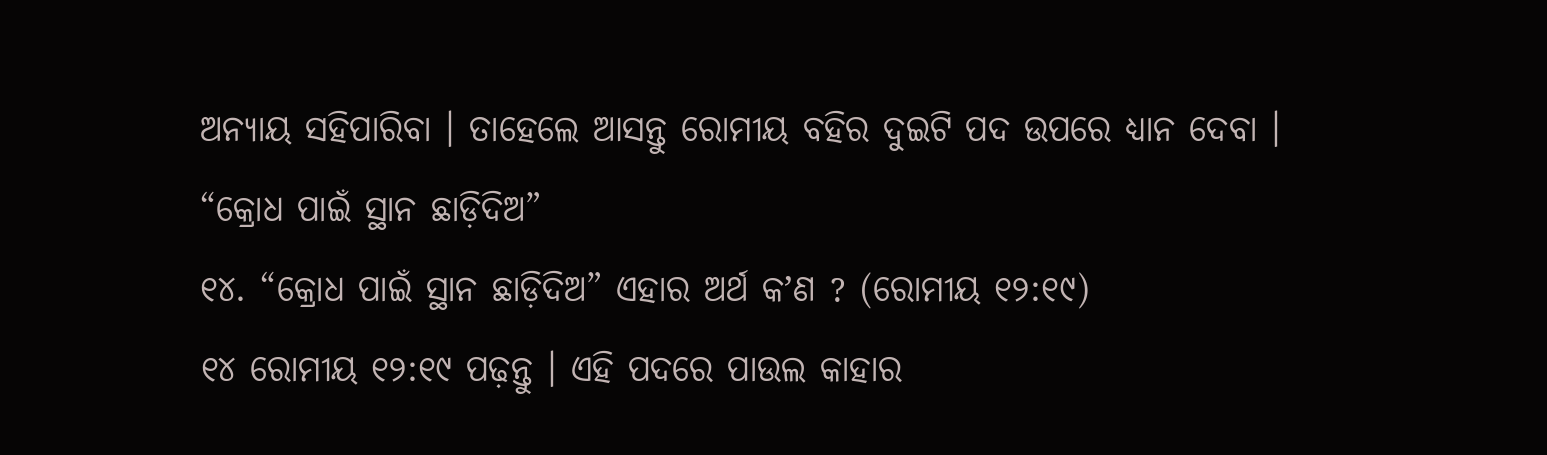ଅନ୍ୟାୟ ସହିପାରିବା । ତାହେଲେ ଆସନ୍ତୁ ରୋମୀୟ ବହିର ଦୁଇଟି ପଦ ଉପରେ ଧ୍ୟାନ ଦେବା ।
“କ୍ରୋଧ ପାଇଁ ସ୍ଥାନ ଛାଡ଼ିଦିଅ”
୧୪. “କ୍ରୋଧ ପାଇଁ ସ୍ଥାନ ଛାଡ଼ିଦିଅ” ଏହାର ଅର୍ଥ କʼଣ ? (ରୋମୀୟ ୧୨:୧୯)
୧୪ ରୋମୀୟ ୧୨:୧୯ ପଢ଼ନ୍ତୁ । ଏହି ପଦରେ ପାଉଲ କାହାର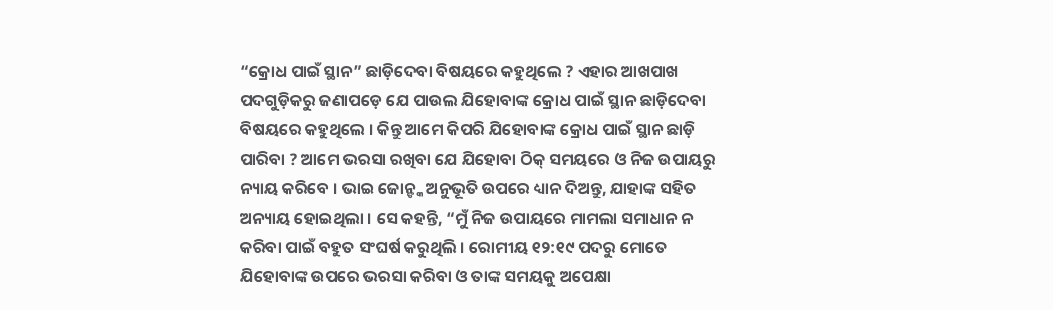“କ୍ରୋଧ ପାଇଁ ସ୍ଥାନ” ଛାଡ଼ିଦେବା ବିଷୟରେ କହୁଥିଲେ ? ଏହାର ଆଖପାଖ ପଦଗୁଡ଼ିକରୁ ଜଣାପଡ଼େ ଯେ ପାଉଲ ଯିହୋବାଙ୍କ କ୍ରୋଧ ପାଇଁ ସ୍ଥାନ ଛାଡ଼ିଦେବା ବିଷୟରେ କହୁଥିଲେ । କିନ୍ତୁ ଆମେ କିପରି ଯିହୋବାଙ୍କ କ୍ରୋଧ ପାଇଁ ସ୍ଥାନ ଛାଡ଼ି ପାରିବା ? ଆମେ ଭରସା ରଖିବା ଯେ ଯିହୋବା ଠିକ୍ ସମୟରେ ଓ ନିଜ ଉପାୟରୁ ନ୍ୟାୟ କରିବେ । ଭାଇ ଜୋନ୍ଙ୍କ ଅନୁଭୂତି ଉପରେ ଧ୍ୟାନ ଦିଅନ୍ତୁ, ଯାହାଙ୍କ ସହିତ ଅନ୍ୟାୟ ହୋଇଥିଲା । ସେ କହନ୍ତି, “ମୁଁ ନିଜ ଉପାୟରେ ମାମଲା ସମାଧାନ ନ କରିବା ପାଇଁ ବହୁତ ସଂଘର୍ଷ କରୁଥିଲି । ରୋମୀୟ ୧୨:୧୯ ପଦରୁ ମୋତେ ଯିହୋବାଙ୍କ ଉପରେ ଭରସା କରିବା ଓ ତାଙ୍କ ସମୟକୁ ଅପେକ୍ଷା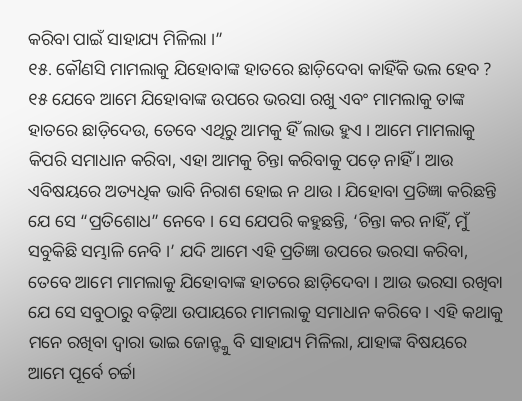କରିବା ପାଇଁ ସାହାଯ୍ୟ ମିଳିଲା ।”
୧୫. କୌଣସି ମାମଲାକୁ ଯିହୋବାଙ୍କ ହାତରେ ଛାଡ଼ିଦେବା କାହିଁକି ଭଲ ହେବ ?
୧୫ ଯେବେ ଆମେ ଯିହୋବାଙ୍କ ଉପରେ ଭରସା ରଖୁ ଏବଂ ମାମଲାକୁ ତାଙ୍କ ହାତରେ ଛାଡ଼ିଦେଉ, ତେବେ ଏଥିରୁ ଆମକୁ ହିଁ ଲାଭ ହୁଏ । ଆମେ ମାମଲାକୁ କିପରି ସମାଧାନ କରିବା, ଏହା ଆମକୁ ଚିନ୍ତା କରିବାକୁ ପଡ଼େ ନାହିଁ । ଆଉ ଏବିଷୟରେ ଅତ୍ୟଧିକ ଭାବି ନିରାଶ ହୋଇ ନ ଥାଉ । ଯିହୋବା ପ୍ରତିଜ୍ଞା କରିଛନ୍ତି ଯେ ସେ “ପ୍ରତିଶୋଧ” ନେବେ । ସେ ଯେପରି କହୁଛନ୍ତି, ‘ଚିନ୍ତା କର ନାହିଁ, ମୁଁ ସବୁକିଛି ସମ୍ଭାଳି ନେବି ।’ ଯଦି ଆମେ ଏହି ପ୍ରତିଜ୍ଞା ଉପରେ ଭରସା କରିବା, ତେବେ ଆମେ ମାମଲାକୁ ଯିହୋବାଙ୍କ ହାତରେ ଛାଡ଼ିଦେବା । ଆଉ ଭରସା ରଖିବା ଯେ ସେ ସବୁଠାରୁ ବଢ଼ିଆ ଉପାୟରେ ମାମଲାକୁ ସମାଧାନ କରିବେ । ଏହି କଥାକୁ ମନେ ରଖିବା ଦ୍ୱାରା ଭାଇ ଜୋନ୍ଙ୍କୁ ବି ସାହାଯ୍ୟ ମିଳିଲା, ଯାହାଙ୍କ ବିଷୟରେ ଆମେ ପୂର୍ବେ ଚର୍ଚ୍ଚା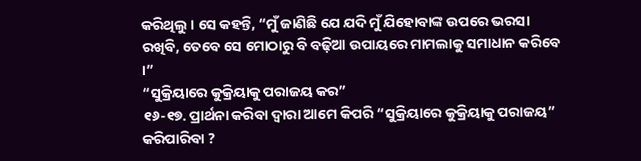କରିଥିଲୁ । ସେ କହନ୍ତି, “ମୁଁ ଜାଣିଛି ଯେ ଯଦି ମୁଁ ଯିହୋବାଙ୍କ ଉପରେ ଭରସା ରଖିବି, ତେବେ ସେ ମୋଠାରୁ ବି ବଢ଼ିଆ ଉପାୟରେ ମାମଲାକୁ ସମାଧାନ କରିବେ ।”
“ସୁକ୍ରିୟାରେ କୁକ୍ରିୟାକୁ ପରାଜୟ କର”
୧୬-୧୭. ପ୍ରାର୍ଥନା କରିବା ଦ୍ୱାରା ଆମେ କିପରି “ସୁକ୍ରିୟାରେ କୁକ୍ରିୟାକୁ ପରାଜୟ” କରିପାରିବା ?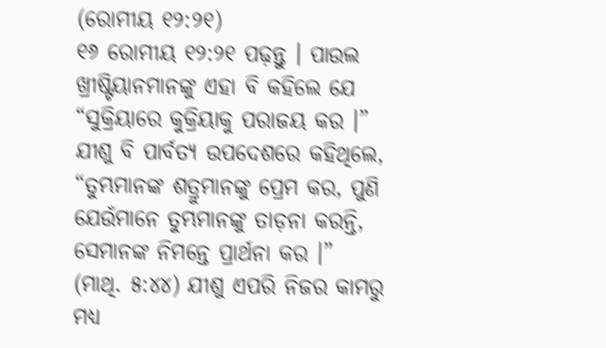(ରୋମୀୟ ୧୨:୨୧)
୧୬ ରୋମୀୟ ୧୨:୨୧ ପଢ଼ନ୍ତୁ । ପାଉଲ ଖ୍ରୀଷ୍ଟିୟାନମାନଙ୍କୁ ଏହା ବି କହିଲେ ଯେ “ସୁକ୍ରିୟାରେ କୁକ୍ରିୟାକୁ ପରାଜୟ କର ।” ଯୀଶୁ ବି ପାର୍ବତ୍ୟ ଉପଦେଶରେ କହିଥିଲେ, “ତୁମ୍ଭମାନଙ୍କ ଶତ୍ରୁମାନଙ୍କୁ ପ୍ରେମ କର, ପୁଣି ଯେଉଁମାନେ ତୁମ୍ଭମାନଙ୍କୁ ତାଡ଼ନା କରନ୍ତି, ସେମାନଙ୍କ ନିମନ୍ତେ ପ୍ରାର୍ଥନା କର ।” (ମାଥି. ୫:୪୪) ଯୀଶୁ ଏପରି ନିଜର କାମରୁ ମଧ୍ୟ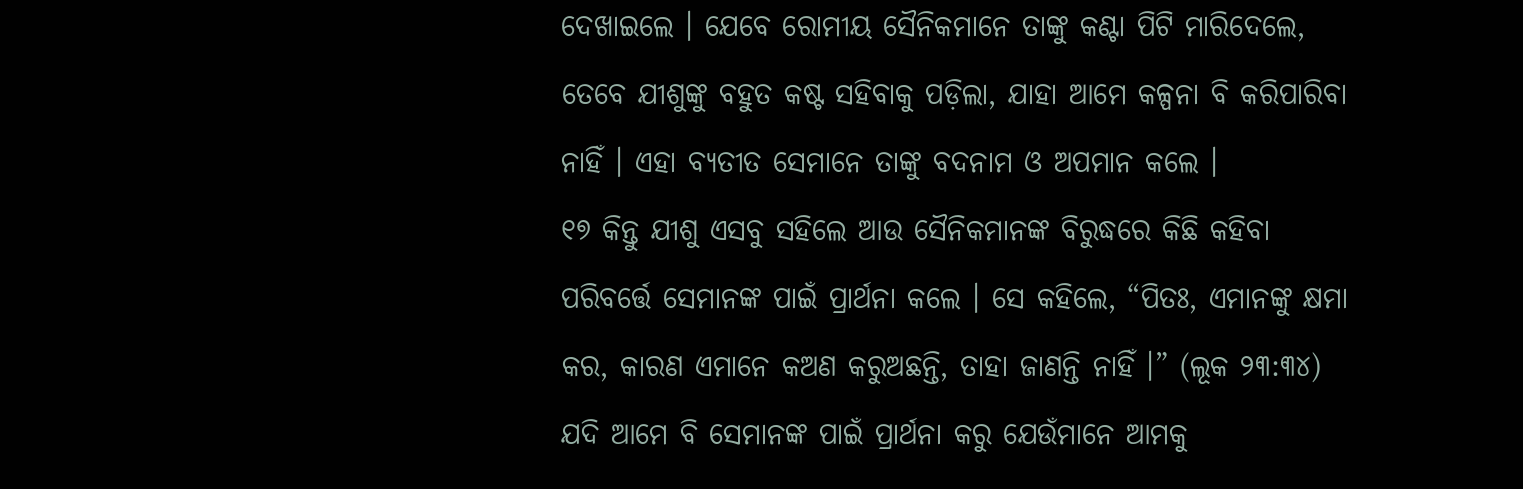ଦେଖାଇଲେ । ଯେବେ ରୋମୀୟ ସୈନିକମାନେ ତାଙ୍କୁ କଣ୍ଟା ପିଟି ମାରିଦେଲେ, ତେବେ ଯୀଶୁଙ୍କୁ ବହୁତ କଷ୍ଟ ସହିବାକୁ ପଡ଼ିଲା, ଯାହା ଆମେ କଳ୍ପନା ବି କରିପାରିବା ନାହିଁ । ଏହା ବ୍ୟତୀତ ସେମାନେ ତାଙ୍କୁ ବଦନାମ ଓ ଅପମାନ କଲେ ।
୧୭ କିନ୍ତୁ ଯୀଶୁ ଏସବୁ ସହିଲେ ଆଉ ସୈନିକମାନଙ୍କ ବିରୁଦ୍ଧରେ କିଛି କହିବା ପରିବର୍ତ୍ତେ ସେମାନଙ୍କ ପାଇଁ ପ୍ରାର୍ଥନା କଲେ । ସେ କହିଲେ, “ପିତଃ, ଏମାନଙ୍କୁ କ୍ଷମା କର, କାରଣ ଏମାନେ କଅଣ କରୁଅଛନ୍ତି, ତାହା ଜାଣନ୍ତି ନାହିଁ ।” (ଲୂକ ୨୩:୩୪) ଯଦି ଆମେ ବି ସେମାନଙ୍କ ପାଇଁ ପ୍ରାର୍ଥନା କରୁ ଯେଉଁମାନେ ଆମକୁ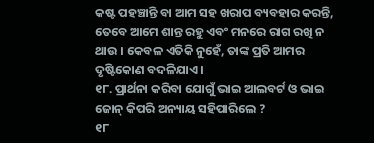କଷ୍ଟ ପହଞ୍ଚାନ୍ତି ବା ଆମ ସହ ଖରାପ ବ୍ୟବହାର କରନ୍ତି, ତେବେ ଆମେ ଶାନ୍ତ ରହୁ ଏବଂ ମନରେ ରାଗ ରଖି ନ ଥାଉ । କେବଳ ଏତିକି ନୁହେଁ, ତାଙ୍କ ପ୍ରତି ଆମର ଦୃଷ୍ଟିକୋଣ ବଦଳିଯାଏ ।
୧୮. ପ୍ରାର୍ଥନା କରିବା ଯୋଗୁଁ ଭାଇ ଆଲବର୍ଟ ଓ ଭାଇ ଜୋନ୍ କିପରି ଅନ୍ୟାୟ ସହିପାରିଲେ ?
୧୮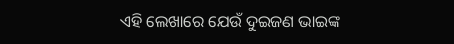ଏହି ଲେଖାରେ ଯେଉଁ ଦୁଇଜଣ ଭାଇଙ୍କ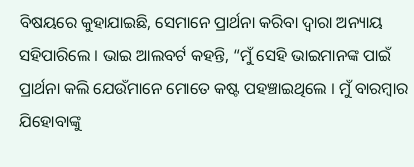ବିଷୟରେ କୁହାଯାଇଛି, ସେମାନେ ପ୍ରାର୍ଥନା କରିବା ଦ୍ୱାରା ଅନ୍ୟାୟ ସହିପାରିଲେ । ଭାଇ ଆଲବର୍ଟ କହନ୍ତି, “ମୁଁ ସେହି ଭାଇମାନଙ୍କ ପାଇଁ ପ୍ରାର୍ଥନା କଲି ଯେଉଁମାନେ ମୋତେ କଷ୍ଟ ପହଞ୍ଚାଇଥିଲେ । ମୁଁ ବାରମ୍ବାର ଯିହୋବାଙ୍କୁ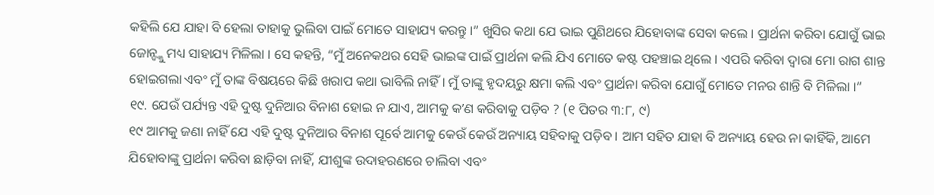କହିଲି ଯେ ଯାହା ବି ହେଲା ତାହାକୁ ଭୁଲିବା ପାଇଁ ମୋତେ ସାହାଯ୍ୟ କରନ୍ତୁ ।” ଖୁସିର କଥା ଯେ ଭାଇ ପୁଣିଥରେ ଯିହୋବାଙ୍କ ସେବା କଲେ । ପ୍ରାର୍ଥନା କରିବା ଯୋଗୁଁ ଭାଇ ଜୋନ୍ଙ୍କୁ ମଧ୍ୟ ସାହାଯ୍ୟ ମିଳିଲା । ସେ କହନ୍ତି, “ମୁଁ ଅନେକଥର ସେହି ଭାଇଙ୍କ ପାଇଁ ପ୍ରାର୍ଥନା କଲି ଯିଏ ମୋତେ କଷ୍ଟ ପହଞ୍ଚାଇ ଥିଲେ । ଏପରି କରିବା ଦ୍ୱାରା ମୋ ରାଗ ଶାନ୍ତ ହୋଇଗଲା ଏବଂ ମୁଁ ତାଙ୍କ ବିଷୟରେ କିଛି ଖରାପ କଥା ଭାବିଲି ନାହିଁ । ମୁଁ ତାଙ୍କୁ ହୃଦୟରୁ କ୍ଷମା କଲି ଏବଂ ପ୍ରାର୍ଥନା କରିବା ଯୋଗୁଁ ମୋତେ ମନର ଶାନ୍ତି ବି ମିଳିଲା ।”
୧୯. ଯେଉଁ ପର୍ଯ୍ୟନ୍ତ ଏହି ଦୁଷ୍ଟ ଦୁନିଆର ବିନାଶ ହୋଇ ନ ଯାଏ, ଆମକୁ କʼଣ କରିବାକୁ ପଡ଼ିବ ? (୧ ପିତର ୩:୮, ୯)
୧୯ ଆମକୁ ଜଣା ନାହିଁ ଯେ ଏହି ଦୁଷ୍ଟ ଦୁନିଆର ବିନାଶ ପୂର୍ବେ ଆମକୁ କେଉଁ କେଉଁ ଅନ୍ୟାୟ ସହିବାକୁ ପଡ଼ିବ । ଆମ ସହିତ ଯାହା ବି ଅନ୍ୟାୟ ହେଉ ନା କାହିଁକି, ଆମେ ଯିହୋବାଙ୍କୁ ପ୍ରାର୍ଥନା କରିବା ଛାଡ଼ିବା ନାହିଁ, ଯୀଶୁଙ୍କ ଉଦାହରଣରେ ଚାଲିବା ଏବଂ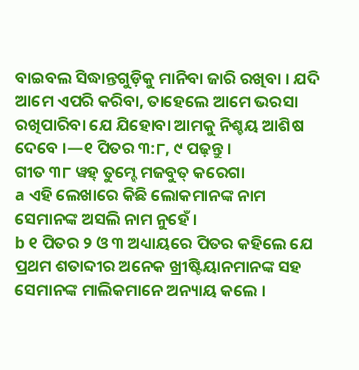ବାଇବଲ ସିଦ୍ଧାନ୍ତଗୁଡ଼ିକୁ ମାନିବା ଜାରି ରଖିବା । ଯଦି ଆମେ ଏପରି କରିବା, ତାହେଲେ ଆମେ ଭରସା ରଖିପାରିବା ଯେ ଯିହୋବା ଆମକୁ ନିଶ୍ଚୟ ଆଶିଷ ଦେବେ ।—୧ ପିତର ୩:୮, ୯ ପଢ଼ନ୍ତୁ ।
ଗୀତ ୩୮ ୱହ୍ ତୁମ୍ହେ ମଜବୁତ୍ କରେଗା
a ଏହି ଲେଖାରେ କିଛି ଲୋକମାନଙ୍କ ନାମ ସେମାନଙ୍କ ଅସଲି ନାମ ନୁହେଁ ।
b ୧ ପିତର ୨ ଓ ୩ ଅଧ୍ୟାୟରେ ପିତର କହିଲେ ଯେ ପ୍ରଥମ ଶତାବ୍ଦୀର ଅନେକ ଖ୍ରୀଷ୍ଟିୟାନମାନଙ୍କ ସହ ସେମାନଙ୍କ ମାଲିକମାନେ ଅନ୍ୟାୟ କଲେ ।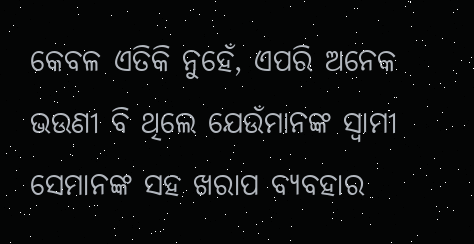କେବଳ ଏତିକି ନୁହେଁ, ଏପରି ଅନେକ ଭଉଣୀ ବି ଥିଲେ ଯେଉଁମାନଙ୍କ ସ୍ୱାମୀ ସେମାନଙ୍କ ସହ ଖରାପ ବ୍ୟବହାର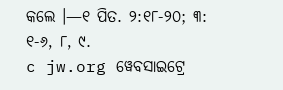କଲେ ।—୧ ପିତ. ୨:୧୮-୨୦; ୩: ୧-୬, ୮, ୯.
c jw.org ୱେବସାଇଟ୍ରେ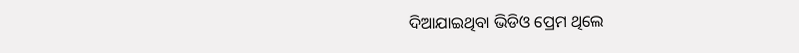ଦିଆଯାଇଥିବା ଭିଡିଓ ପ୍ରେମ ଥିଲେ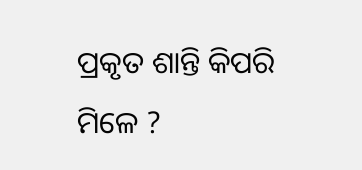ପ୍ରକୃତ ଶାନ୍ତି କିପରି ମିଳେ ?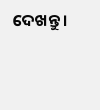ଦେଖନ୍ତୁ ।